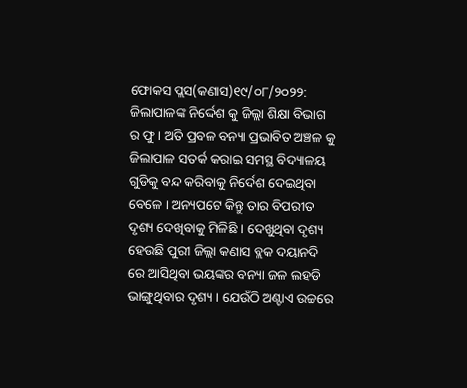ଫୋକସ ପ୍ଲସ(କଣାସ)୧୯/୦୮/୨୦୨୨: ଜିଲାପାଳଙ୍କ ନିର୍ଦ୍ଦେଶ କୁ ଜିଲ୍ଲା ଶିକ୍ଷା ବିଭାଗ ର ଫୁ । ଅତି ପ୍ରବଳ ବନ୍ୟା ପ୍ରଭାବିତ ଅଞ୍ଚଳ କୁ ଜିଲାପାଳ ସତର୍କ କରାଇ ସମସ୍ଥ ବିଦ୍ୟାଳୟ ଗୁଡିକୁ ବନ୍ଦ କରିବାକୁ ନିର୍ଦେଶ ଦେଇଥିବା ବେଳେ । ଅନ୍ୟପଟେ କିନ୍ତୁ ତାର ବିପରୀତ ଦୃଶ୍ୟ ଦେଖିବାକୁ ମିଳିଛି । ଦେଖୁଥିବା ଦୃଶ୍ୟ ହେଉଛି ପୁରୀ ଜିଲ୍ଲା କଣାସ ବ୍ଲକ ଦୟାନଦି ରେ ଆସିଥିବା ଭୟଙ୍କର ବନ୍ୟା ଜଳ ଲହଡି ଭାଙ୍ଗୁଥିବାର ଦୃଶ୍ୟ । ଯେଉଁଠି ଅଣ୍ଟାଏ ଉଚ୍ଚରେ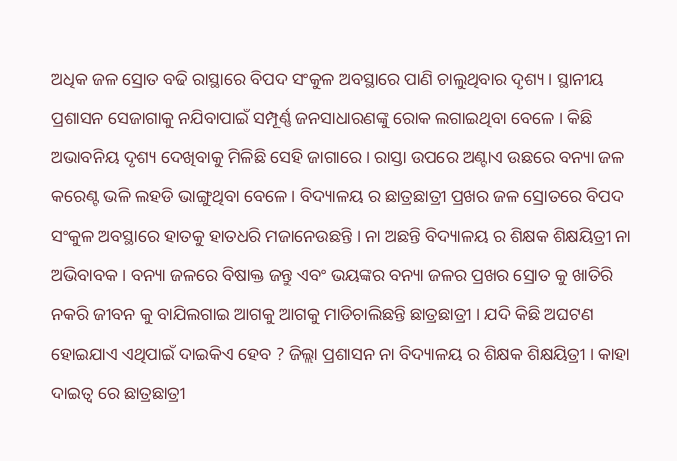ଅଧିକ ଜଳ ସ୍ରୋତ ବଢି ରାସ୍ଥାରେ ବିପଦ ସଂକୁଳ ଅବସ୍ଥାରେ ପାଣି ଚାଲୁଥିବାର ଦୃଶ୍ୟ । ସ୍ଥାନୀୟ ପ୍ରଶାସନ ସେଜାଗାକୁ ନଯିବାପାଇଁ ସମ୍ପୂର୍ଣ୍ଣ ଜନସାଧାରଣଙ୍କୁ ରୋକ ଲଗାଇଥିବା ବେଳେ । କିଛି ଅଭାବନିୟ ଦୃଶ୍ୟ ଦେଖିବାକୁ ମିଳିଛି ସେହି ଜାଗାରେ । ରାସ୍ତା ଉପରେ ଅଣ୍ଟାଏ ଉଛରେ ବନ୍ୟା ଜଳ କରେଣ୍ଟ ଭଳି ଲହଡି ଭାଙ୍ଗୁଥିବା ବେଳେ । ବିଦ୍ୟାଳୟ ର ଛାତ୍ରଛାତ୍ରୀ ପ୍ରଖର ଜଳ ସ୍ରୋତରେ ବିପଦ ସଂକୁଳ ଅବସ୍ଥାରେ ହାତକୁ ହାତଧରି ମଜାନେଉଛନ୍ତି । ନା ଅଛନ୍ତି ବିଦ୍ୟାଳୟ ର ଶିକ୍ଷକ ଶିକ୍ଷୟିତ୍ରୀ ନା ଅଭିବାବକ । ବନ୍ୟା ଜଳରେ ବିଷାକ୍ତ ଜନ୍ତୁ ଏବଂ ଭୟଙ୍କର ବନ୍ୟା ଜଳର ପ୍ରଖର ସ୍ରୋତ କୁ ଖାତିରି ନକରି ଜୀବନ କୁ ବାଯିଲଗାଇ ଆଗକୁ ଆଗକୁ ମାଡିଚାଲିଛନ୍ତି ଛାତ୍ରଛାତ୍ରୀ । ଯଦି କିଛି ଅଘଟଣ ହୋଇଯାଏ ଏଥିପାଇଁ ଦାଇକିଏ ହେବ ? ଜିଲ୍ଲା ପ୍ରଶାସନ ନା ବିଦ୍ୟାଳୟ ର ଶିକ୍ଷକ ଶିକ୍ଷୟିତ୍ରୀ । କାହା ଦାଇତ୍ୱ ରେ ଛାତ୍ରଛାତ୍ରୀ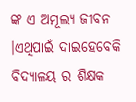ଙ୍କ ଏ ଅମୂଲ୍ୟ ଜୀବନ ।ଏଥିପାଇଁ ଦାଇହେବେକି ବିଦ୍ୟାଳୟ ର ଶିକ୍ଷକ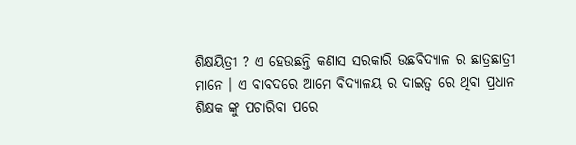ଶିକ୍ଷୟିତ୍ରୀ ? ଏ ହେଉଛନ୍ତି କଣାସ ସରକାରି ଉଛବିଦ୍ୟାଳ ର ଛାତ୍ରଛାତ୍ରୀ ମାନେ । ଏ ବାବଦରେ ଆମେ ବିଦ୍ୟାଳୟ ର ଦାଇତ୍ୱ ରେ ଥିବା ପ୍ରଧାନ ଶିକ୍ଷକ ଙ୍କୁ ପଚାରିବା ପରେ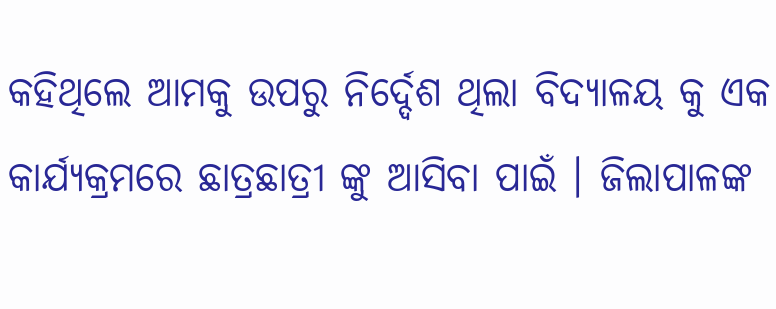କହିଥିଲେ ଆମକୁ ଉପରୁ ନିର୍ଦ୍ଦେଶ ଥିଲା ବିଦ୍ୟାଳୟ କୁ ଏକ କାର୍ଯ୍ୟକ୍ରମରେ ଛାତ୍ରଛାତ୍ରୀ ଙ୍କୁ ଆସିବା ପାଇଁ । ଜିଲାପାଳଙ୍କ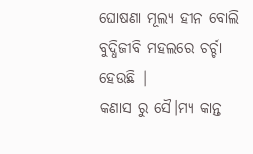ଘୋଷଣା ମୂଲ୍ୟ ହୀନ ବୋଲି ବୁଦ୍ଧିଜୀବି ମହଲରେ ଚର୍ଚ୍ଚା ହେଉଛି |
କଣାସ ରୁ ସୈ।ମ୍ୟ କାନ୍ତ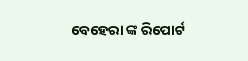ବେହେରା ଙ୍କ ରିପୋର୍ଟ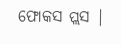ଫୋକସ ପ୍ଲସ |